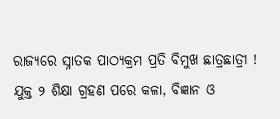ରାଜ୍ୟରେ ସ୍ନାତକ ପାଠ୍ୟକ୍ରମ ପ୍ରତି ବିମୁଖ ଛାତ୍ରଛାତ୍ରୀ ! ଯୁକ୍ତ ୨ ଶିକ୍ଷା ଗ୍ରହଣ ପରେ କଳା, ବିଜ୍ଞାନ ଓ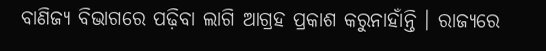ବାଣିଜ୍ୟ ବିଭାଗରେ ପଢ଼ିବା ଲାଗି ଆଗ୍ରହ ପ୍ରକାଶ କରୁନାହାଁନ୍ତି । ରାଜ୍ୟରେ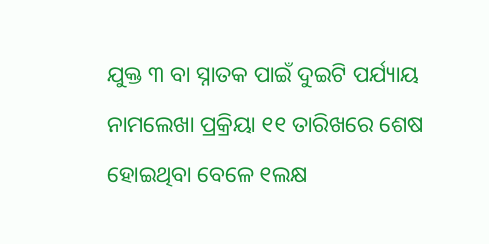ଯୁକ୍ତ ୩ ବା ସ୍ନାତକ ପାଇଁ ଦୁଇଟି ପର୍ଯ୍ୟାୟ ନାମଲେଖା ପ୍ରକ୍ରିୟା ୧୧ ତାରିଖରେ ଶେଷ ହୋଇଥିବା ବେଳେ ୧ଲକ୍ଷ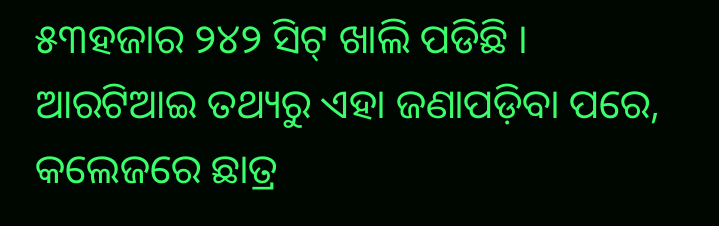୫୩ହଜାର ୨୪୨ ସିଟ୍ ଖାଲି ପଡିଛି ।
ଆରଟିଆଇ ତଥ୍ୟରୁ ଏହା ଜଣାପଡ଼ିବା ପରେ, କଲେଜରେ ଛାତ୍ର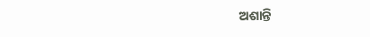ଅଶାନ୍ତି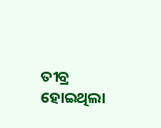ତୀବ୍ର ହୋଇଥିଲା